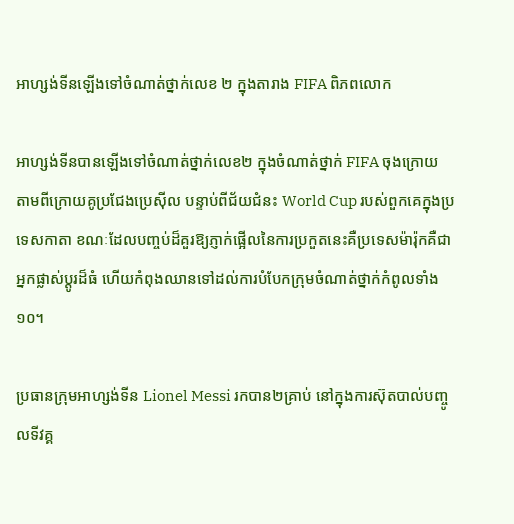អាហ្សង់ទីនឡើងទៅចំណាត់ថ្នាក់លេខ ២ ក្នុងតារាង FIFA ពិភពលោក

អាហ្សង់ទីនបានឡើងទៅចំណាត់ថ្នាក់លេខ២ ក្នុងចំណាត់ថ្នាក់ FIFA ចុងក្រោយ តាមពីក្រោយគូប្រជែងប្រេស៊ីល បន្ទាប់ពីជ័យជំនះ World Cup របស់ពួកគេក្នុងប្រទេសកាតា ខណៈដែលបញ្ចប់ដ៏គួរឱ្យភ្ញាក់ផ្អើលនៃការប្រកួតនេះគឺប្រទេសម៉ារ៉ុកគឺជាអ្នកផ្លាស់ប្តូរដ៏ធំ ហើយកំពុងឈានទៅដល់ការបំបែកក្រុមចំណាត់ថ្នាក់កំពូលទាំង១០។

ប្រធានក្រុមអាហ្សង់ទីន Lionel Messi រកបាន២គ្រាប់ នៅក្នុងការស៊ុតបាល់បញ្ចូលទីវគ្គ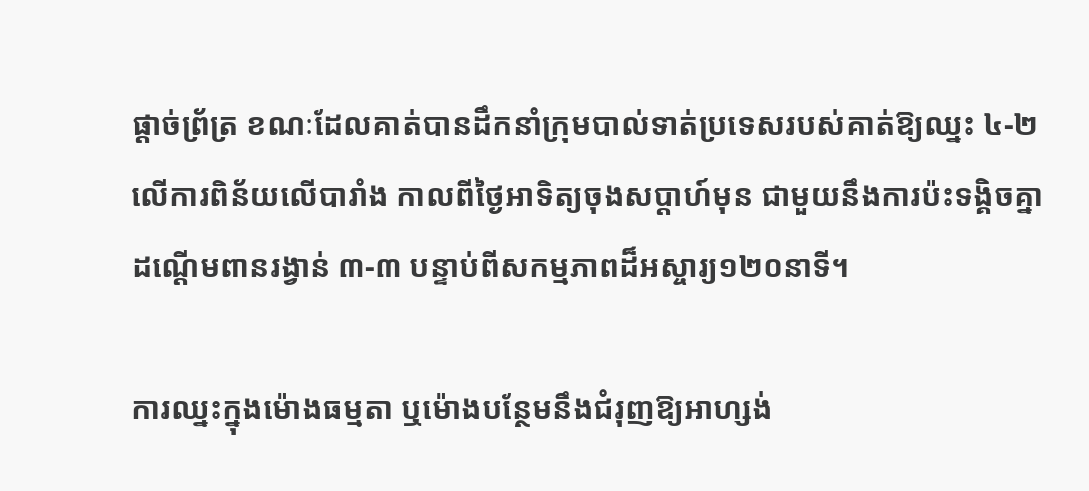ផ្តាច់ព្រ័ត្រ ខណៈដែលគាត់បានដឹកនាំក្រុមបាល់ទាត់ប្រទេសរបស់គាត់ឱ្យឈ្នះ ៤-២ លើការពិន័យលើបារាំង កាលពីថ្ងៃអាទិត្យចុងសប្តាហ៍មុន ជាមួយនឹងការប៉ះទង្គិចគ្នាដណ្តើមពានរង្វាន់ ៣-៣ បន្ទាប់ពីសកម្មភាពដ៏អស្ចារ្យ១២០នាទី។

ការឈ្នះក្នុងម៉ោងធម្មតា ឬម៉ោងបន្ថែមនឹងជំរុញឱ្យអាហ្សង់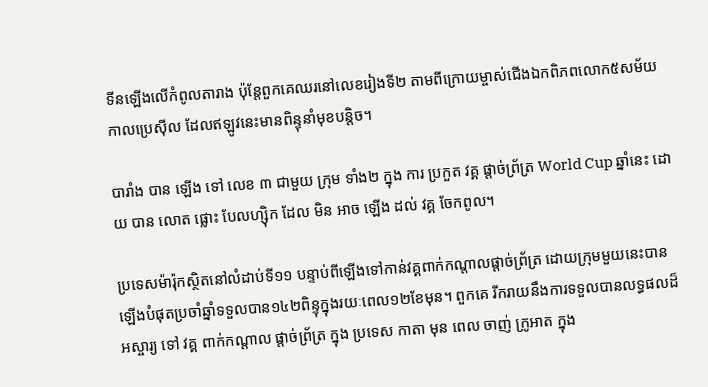ទីនឡើងលើកំពូលតារាង ប៉ុន្តែពួកគេឈរនៅលេខរៀងទី២ តាមពីក្រោយម្ចាស់ជើងឯកពិភពលោក៥សម័យកាលប្រេស៊ីល ដែលឥឡូវនេះមានពិន្ទុនាំមុខបន្តិច។

បារាំង បាន ឡើង ទៅ លេខ ៣ ជាមួយ ក្រុម ទាំង២ ក្នុង ការ ប្រកួត វគ្គ ផ្តាច់ព្រ័ត្រ World Cup ឆ្នាំនេះ ដោយ បាន លោត ផ្លោះ បែលហ្ស៊ិក ដែល មិន អាច ឡើង ដល់ វគ្គ ចែកពូល។

ប្រទេសម៉ារ៉ុកស្ថិតនៅលំដាប់ទី១១ បន្ទាប់ពីឡើងទៅកាន់វគ្គពាក់កណ្តាលផ្តាច់ព្រ័ត្រ ដោយក្រុមមួយនេះបានឡើងបំផុតប្រចាំឆ្នាំទទួលបាន១៤២ពិន្ទុក្នុងរយៈពេល១២ខែមុន។ ពួកគេ រីករាយនឹងការទទួលបានលទ្ធផលដ៏ អស្ចារ្យ ទៅ វគ្គ ពាក់កណ្តាល ផ្តាច់ព្រ័ត្រ ក្នុង ប្រទេស កាតា មុន ពេល ចាញ់ ក្រូអាត ក្នុង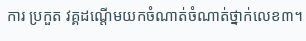ការ ប្រកួត វគ្គដណ្តើមយកចំណាត់ចំណាត់ថ្នាក់លេខ៣។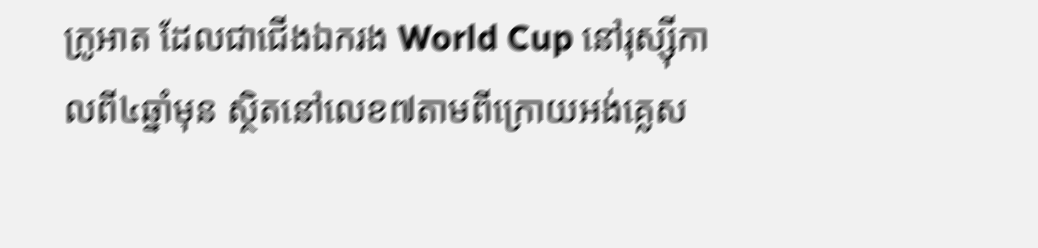ក្រូអាត ដែលជាជើងឯករង World Cup នៅរុស្ស៊ីកាលពី៤ឆ្នាំមុន ស្ថិតនៅលេខ៧តាមពីក្រោយអង់គ្លេស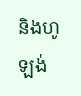និងហូឡង់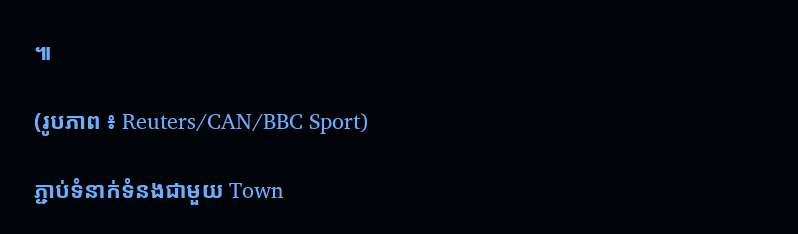៕

(រូបភាព ៖ Reuters/CAN/BBC Sport)

ភ្ជាប់ទំនាក់ទំនងជាមួយ Town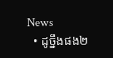News
  • ដូច្នឹងផង២